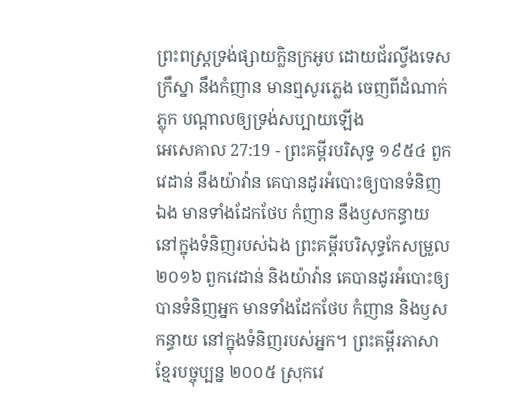ព្រះពស្ត្រទ្រង់ផ្សាយក្លិនក្រអូប ដោយជ័រល្វីងទេស ក្រឹស្នា នឹងកំញាន មានឮសូរភ្លេង ចេញពីដំណាក់ភ្លុក បណ្តាលឲ្យទ្រង់សប្បាយឡើង
អេសេគាល 27:19 - ព្រះគម្ពីរបរិសុទ្ធ ១៩៥៤ ពួកវេដាន់ នឹងយ៉ាវ៉ាន គេបានដូរអំបោះឲ្យបានទំនិញឯង មានទាំងដែកថែប កំញាន នឹងឫសកន្ធាយ នៅក្នុងទំនិញរបស់ឯង ព្រះគម្ពីរបរិសុទ្ធកែសម្រួល ២០១៦ ពួកវេដាន់ និងយ៉ាវ៉ាន គេបានដូរអំបោះឲ្យបានទំនិញអ្នក មានទាំងដែកថែប កំញាន និងឫសកន្ធាយ នៅក្នុងទំនិញរបស់អ្នក។ ព្រះគម្ពីរភាសាខ្មែរបច្ចុប្បន្ន ២០០៥ ស្រុកវេ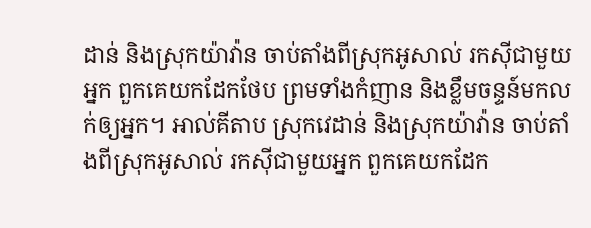ដាន់ និងស្រុកយ៉ាវ៉ាន ចាប់តាំងពីស្រុកអូសាល់ រកស៊ីជាមួយអ្នក ពួកគេយកដែកថែប ព្រមទាំងកំញាន និងខ្លឹមចន្ទន៍មកលក់ឲ្យអ្នក។ អាល់គីតាប ស្រុកវេដាន់ និងស្រុកយ៉ាវ៉ាន ចាប់តាំងពីស្រុកអូសាល់ រកស៊ីជាមួយអ្នក ពួកគេយកដែក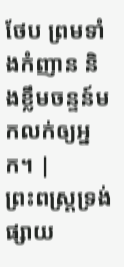ថែប ព្រមទាំងកំញាន និងខ្លឹមចន្ទន៍មកលក់ឲ្យអ្នក។ |
ព្រះពស្ត្រទ្រង់ផ្សាយ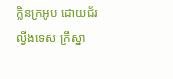ក្លិនក្រអូប ដោយជ័រល្វីងទេស ក្រឹស្នា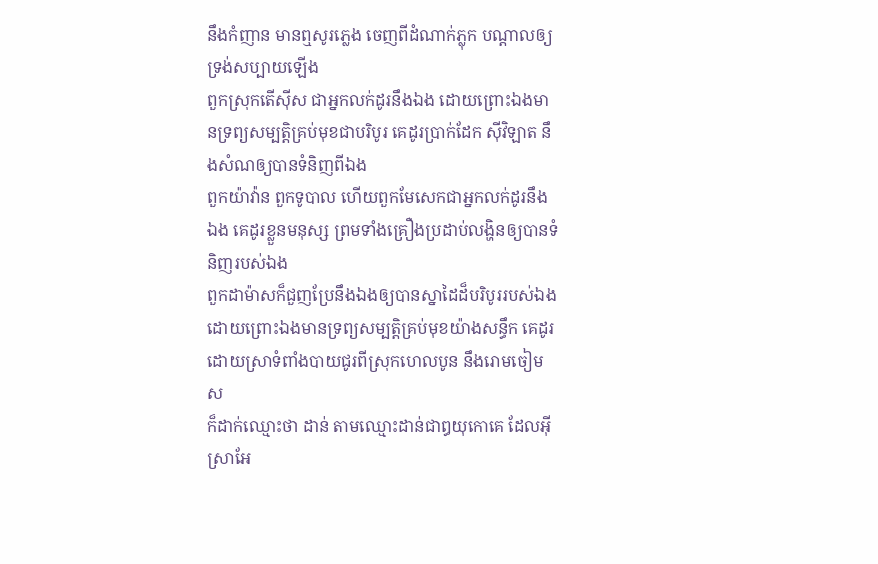នឹងកំញាន មានឮសូរភ្លេង ចេញពីដំណាក់ភ្លុក បណ្តាលឲ្យទ្រង់សប្បាយឡើង
ពួកស្រុកតើស៊ីស ជាអ្នកលក់ដូរនឹងឯង ដោយព្រោះឯងមានទ្រព្យសម្បត្តិគ្រប់មុខជាបរិបូរ គេដូរប្រាក់ដែក ស៊ីវិឡាត នឹងសំណឲ្យបានទំនិញពីឯង
ពួកយ៉ាវ៉ាន ពួកទូបាល ហើយពួកមែសេកជាអ្នកលក់ដូរនឹងឯង គេដូរខ្លួនមនុស្ស ព្រមទាំងគ្រឿងប្រដាប់លង្ហិនឲ្យបានទំនិញរបស់ឯង
ពួកដាម៉ាសក៏ជួញប្រែនឹងឯងឲ្យបានស្នាដៃដ៏បរិបូររបស់ឯង ដោយព្រោះឯងមានទ្រព្យសម្បត្តិគ្រប់មុខយ៉ាងសន្ធឹក គេដូរដោយស្រាទំពាំងបាយជូរពីស្រុកហេលបូន នឹងរោមចៀមស
ក៏ដាក់ឈ្មោះថា ដាន់ តាមឈ្មោះដាន់ជាឰយុកោគេ ដែលអ៊ីស្រាអែ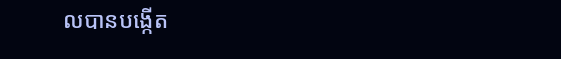លបានបង្កើត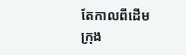តែកាលពីដើម ក្រុង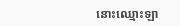នោះឈ្មោះឡា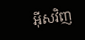អ៊ីសវិញ